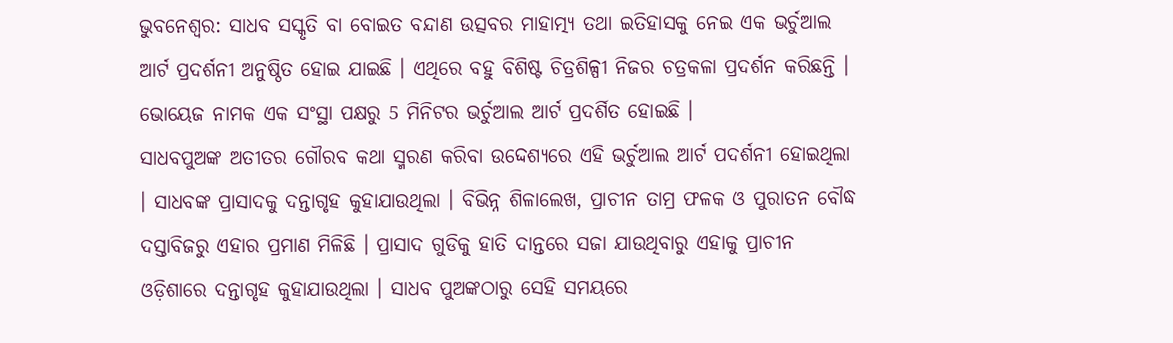ଭୁବନେଶ୍ବର: ସାଧବ ସସ୍କୃତି ବା ବୋଇତ ବନ୍ଦାଣ ଉତ୍ସବର ମାହାତ୍ମ୍ୟ ତଥା ଇତିହାସକୁ ନେଇ ଏକ ଭର୍ଚୁଆଲ ଆର୍ଟ ପ୍ରଦର୍ଶନୀ ଅନୁଷ୍ଠିତ ହୋଇ ଯାଇଛି । ଏଥିରେ ବହୁ ବିଶିଷ୍ଟ ଚିତ୍ରଶିଳ୍ପୀ ନିଜର ଚତ୍ରକଳା ପ୍ରଦର୍ଶନ କରିଛନ୍ତି । ଭୋୟେଜ ନାମକ ଏକ ସଂସ୍ଥା ପକ୍ଷରୁ 5 ମିନିଟର ଭର୍ଚୁଆଲ ଆର୍ଟ ପ୍ରଦର୍ଶିତ ହୋଇଛି ।
ସାଧବପୁଅଙ୍କ ଅତୀତର ଗୌରବ କଥା ସ୍ମରଣ କରିବା ଉଦ୍ଦେଶ୍ୟରେ ଏହି ଭର୍ଚୁଆଲ ଆର୍ଟ ପଦର୍ଶନୀ ହୋଇଥିଲା । ସାଧବଙ୍କ ପ୍ରାସାଦକୁ ଦନ୍ତାଗୃହ କୁହାଯାଉଥିଲା । ବିଭିନ୍ନ ଶିଳାଲେଖ, ପ୍ରାଚୀନ ତାମ୍ର ଫଳକ ଓ ପୁରାତନ ବୌଦ୍ଧ ଦସ୍ତାବିଜରୁ ଏହାର ପ୍ରମାଣ ମିଳିଛି । ପ୍ରାସାଦ ଗୁଡିକୁ ହାତି ଦାନ୍ତରେ ସଜା ଯାଉଥିବାରୁ ଏହାକୁ ପ୍ରାଚୀନ ଓଡ଼ିଶାରେ ଦନ୍ତାଗୃହ କୁହାଯାଉଥିଲା । ସାଧବ ପୁଅଙ୍କଠାରୁ ସେହି ସମୟରେ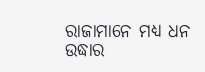ରାଜାମାନେ ମଧ୍ୟ ଧନ ଉଦ୍ଧାର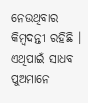ନେଉଥିବାର କିମ୍ବଦନ୍ତୀ ରହିଛି । ଏଥିପାଇଁ ସାଧବ ପୁଅମାନେ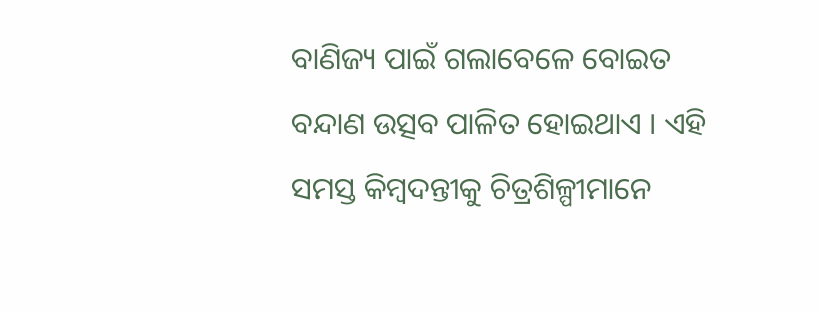ବାଣିଜ୍ୟ ପାଇଁ ଗଲାବେଳେ ବୋଇତ ବନ୍ଦାଣ ଉତ୍ସବ ପାଳିତ ହୋଇଥାଏ । ଏହି ସମସ୍ତ କିମ୍ବଦନ୍ତୀକୁ ଚିତ୍ରଶିଳ୍ପୀମାନେ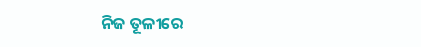ନିଜ ତୂଳୀରେ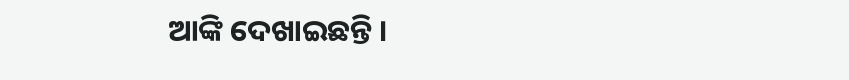ଆଙ୍କି ଦେଖାଇଛନ୍ତି ।